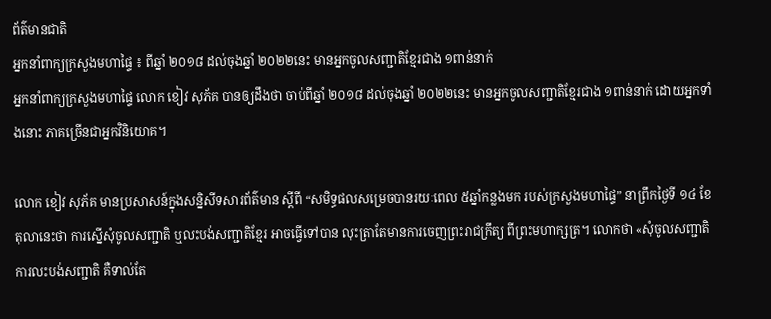ព័ត៌មានជាតិ
អ្នកនាំពាក្យក្រសួងមហាផ្ទៃ ៖ ពីឆ្នាំ ២០១៨ ដល់ចុងឆ្នាំ ២០២២នេះ មានអ្នកចូលសញ្ជាតិខ្មែរជាង ១ពាន់នាក់
អ្នកនាំពាក្យក្រសួងមហាផ្ទៃ លោក ខៀវ សុភ័គ បានឲ្យដឹងថា ចាប់ពីឆ្នាំ ២០១៨ ដល់ចុងឆ្នាំ ២០២២នេះ មានអ្នកចូលសញ្ជាតិខ្មែរជាង ១ពាន់នាក់ ដោយអ្នកទាំងនោះ ភាគច្រើនជាអ្នកវិនិយោគ។

លោក ខៀវ សុភ័គ មានប្រសាសន៍ក្នុងសន្និសីទសារព័ត៌មាន ស្ដីពី “សមិទ្ធផលសម្រេចបានរយៈពេល ៥ឆ្នាំកន្លងមក របស់ក្រសួងមហាផ្ទៃ” នាព្រឹកថ្ងៃទី ១៤ ខែតុលានេះថា ការស្នើសុំចូលសញ្ជាតិ ឬលះបង់សញ្ជាតិខ្មែរ អាចធ្វើទៅបាន លុះត្រាតែមានការចេញព្រះរាជក្រឹត្យ ពីព្រះមហាក្សត្រ។ លោកថា «សុំចូលសញ្ជាតិ ការលះបង់សញ្ជាតិ គឺទាល់តែ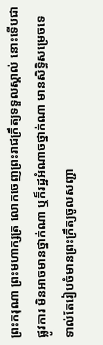ព្រះករុណា ព្រះមហាក្សត្រ លោកចេញព្រះរាជក្រឹត្យទទួលស្គាល់ នោះទើបជាផ្លូវការ មិនអាចមានថ្នាក់ណា ឬក៏រដ្ឋអំណាចថ្នាក់ណា មានសិទ្ធិសម្រេចទេ ទាល់តែរៀបចំមានព្រះក្រឹត្យចូលសញ្ជា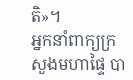តិ»។
អ្នកនាំពាក្យក្រសួងមហាផ្ទៃ បា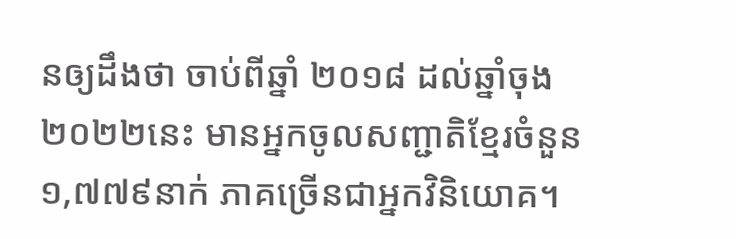នឲ្យដឹងថា ចាប់ពីឆ្នាំ ២០១៨ ដល់ឆ្នាំចុង២០២២នេះ មានអ្នកចូលសញ្ជាតិខ្មែរចំនួន ១,៧៧៩នាក់ ភាគច្រើនជាអ្នកវិនិយោគ។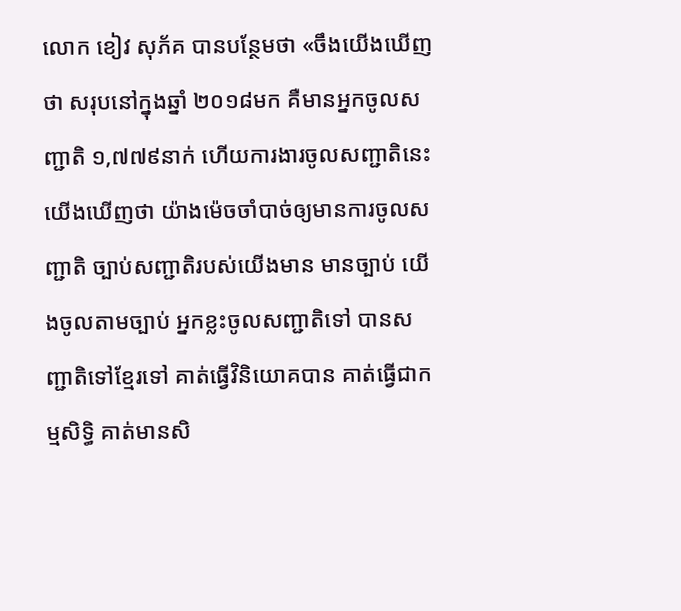លោក ខៀវ សុភ័គ បានបន្ថែមថា «ចឹងយើងឃើញថា សរុបនៅក្នុងឆ្នាំ ២០១៨មក គឺមានអ្នកចូលសញ្ជាតិ ១,៧៧៩នាក់ ហើយការងារចូលសញ្ជាតិនេះ យើងឃើញថា យ៉ាងម៉េចចាំបាច់ឲ្យមានការចូលសញ្ជាតិ ច្បាប់សញ្ជាតិរបស់យើងមាន មានច្បាប់ យើងចូលតាមច្បាប់ អ្នកខ្លះចូលសញ្ជាតិទៅ បានសញ្ជាតិទៅខ្មែរទៅ គាត់ធ្វើវិនិយោគបាន គាត់ធ្វើជាកម្មសិទ្ធិ គាត់មានសិ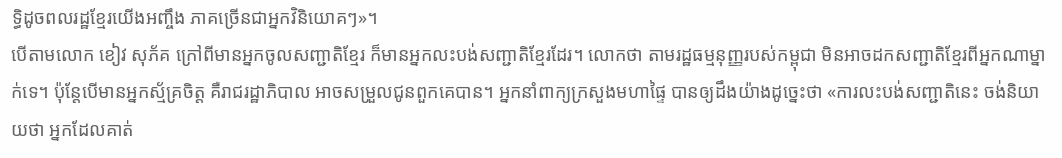ទ្ធិដូចពលរដ្ឋខ្មែរយើងអញ្ចឹង ភាគច្រើនជាអ្នកវិនិយោគៗ»។
បើតាមលោក ខៀវ សុភ័គ ក្រៅពីមានអ្នកចូលសញ្ជាតិខ្មែរ ក៏មានអ្នកលះបង់សញ្ជាតិខ្មែរដែរ។ លោកថា តាមរដ្ឋធម្មនុញ្ញរបស់កម្ពុជា មិនអាចដកសញ្ជាតិខ្មែរពីអ្នកណាម្នាក់ទេ។ ប៉ុន្តែបើមានអ្នកស័្មគ្រចិត្ត គឺរាជរដ្ឋាភិបាល អាចសម្រួលជូនពួកគេបាន។ អ្នកនាំពាក្យក្រសួងមហាផ្ទៃ បានឲ្យដឹងយ៉ាងដូច្នេះថា «ការលះបង់សញ្ជាតិនេះ ចង់និយាយថា អ្នកដែលគាត់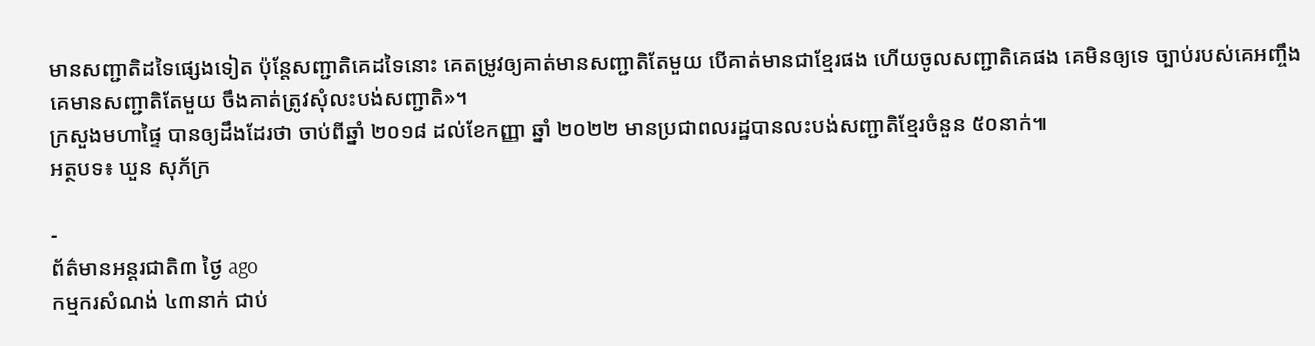មានសញ្ជាតិដទៃផ្សេងទៀត ប៉ុន្តែសញ្ជាតិគេដទៃនោះ គេតម្រូវឲ្យគាត់មានសញ្ជាតិតែមួយ បើគាត់មានជាខ្មែរផង ហើយចូលសញ្ជាតិគេផង គេមិនឲ្យទេ ច្បាប់របស់គេអញ្ចឹង គេមានសញ្ជាតិតែមួយ ចឹងគាត់ត្រូវសុំលះបង់សញ្ជាតិ»។
ក្រសួងមហាផ្ទៃ បានឲ្យដឹងដែរថា ចាប់ពីឆ្នាំ ២០១៨ ដល់ខែកញ្ញា ឆ្នាំ ២០២២ មានប្រជាពលរដ្ឋបានលះបង់សញ្ជាតិខ្មែរចំនួន ៥០នាក់៕
អត្ថបទ៖ ឃួន សុភ័ក្រ

-
ព័ត៌មានអន្ដរជាតិ៣ ថ្ងៃ ago
កម្មករសំណង់ ៤៣នាក់ ជាប់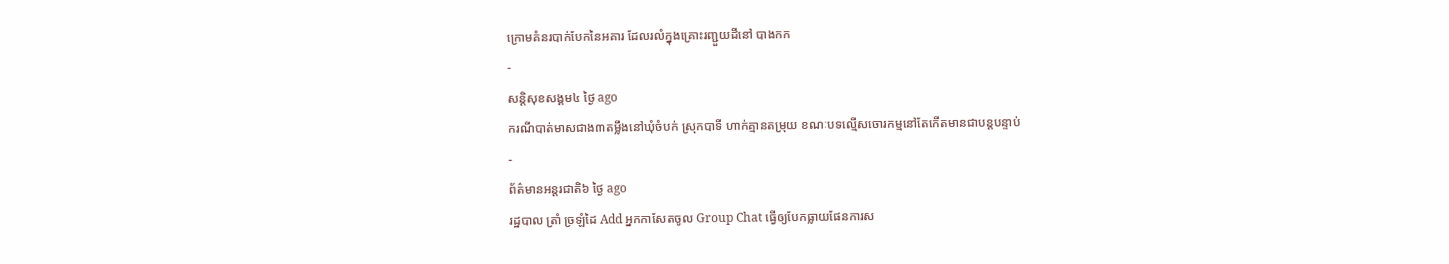ក្រោមគំនរបាក់បែកនៃអគារ ដែលរលំក្នុងគ្រោះរញ្ជួយដីនៅ បាងកក
-
សន្តិសុខសង្គម៤ ថ្ងៃ ago
ករណីបាត់មាសជាង៣តម្លឹងនៅឃុំចំបក់ ស្រុកបាទី ហាក់គ្មានតម្រុយ ខណៈបទល្មើសចោរកម្មនៅតែកើតមានជាបន្តបន្ទាប់
-
ព័ត៌មានអន្ដរជាតិ៦ ថ្ងៃ ago
រដ្ឋបាល ត្រាំ ច្រឡំដៃ Add អ្នកកាសែតចូល Group Chat ធ្វើឲ្យបែកធ្លាយផែនការស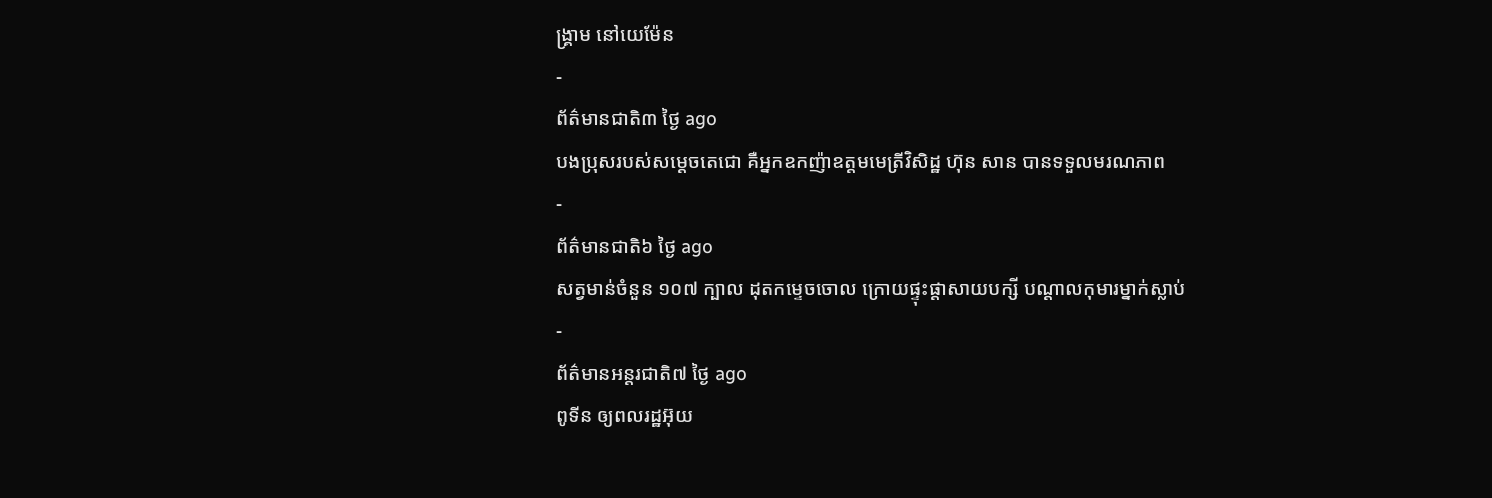ង្គ្រាម នៅយេម៉ែន
-
ព័ត៌មានជាតិ៣ ថ្ងៃ ago
បងប្រុសរបស់សម្ដេចតេជោ គឺអ្នកឧកញ៉ាឧត្តមមេត្រីវិសិដ្ឋ ហ៊ុន សាន បានទទួលមរណភាព
-
ព័ត៌មានជាតិ៦ ថ្ងៃ ago
សត្វមាន់ចំនួន ១០៧ ក្បាល ដុតកម្ទេចចោល ក្រោយផ្ទុះផ្ដាសាយបក្សី បណ្តាលកុមារម្នាក់ស្លាប់
-
ព័ត៌មានអន្ដរជាតិ៧ ថ្ងៃ ago
ពូទីន ឲ្យពលរដ្ឋអ៊ុយ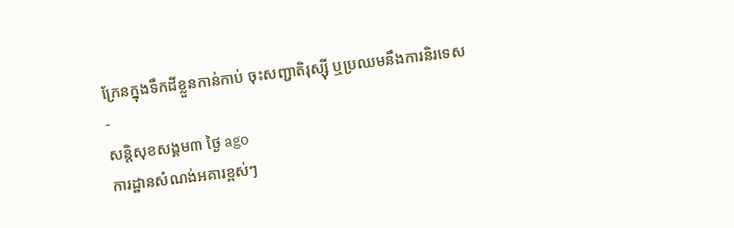ក្រែនក្នុងទឹកដីខ្លួនកាន់កាប់ ចុះសញ្ជាតិរុស្ស៊ី ឬប្រឈមនឹងការនិរទេស
-
សន្តិសុខសង្គម៣ ថ្ងៃ ago
ការដ្ឋានសំណង់អគារខ្ពស់ៗ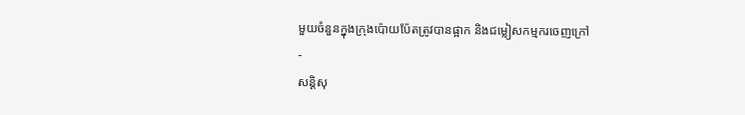មួយចំនួនក្នុងក្រុងប៉ោយប៉ែតត្រូវបានផ្អាក និងជម្លៀសកម្មករចេញក្រៅ
-
សន្តិសុ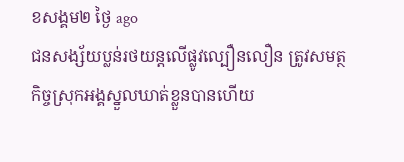ខសង្គម២ ថ្ងៃ ago
ជនសង្ស័យប្លន់រថយន្តលើផ្លូវល្បឿនលឿន ត្រូវសមត្ថកិច្ចស្រុកអង្គស្នួលឃាត់ខ្លួនបានហើយ